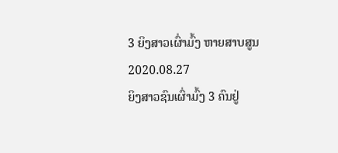3 ຍິງສາວເຜົ່າມົ້ງ ຫາຍສາບສູນ
2020.08.27
ຍິງສາວຊົນເຜົ່າມົ້ງ 3 ຄົນຢູ່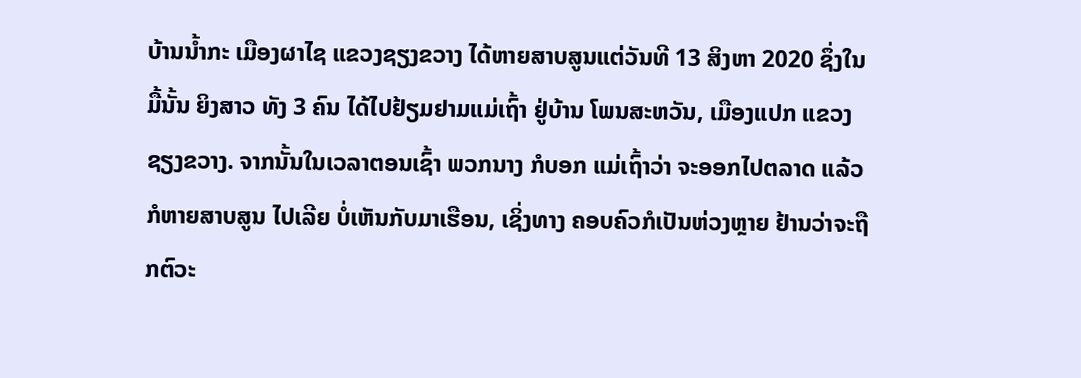ບ້ານນໍ້າກະ ເມືອງຜາໄຊ ແຂວງຊຽງຂວາງ ໄດ້ຫາຍສາບສູນແຕ່ວັນທີ 13 ສິງຫາ 2020 ຊຶ່ງໃນມື້ນັ້ນ ຍິງສາວ ທັງ 3 ຄົນ ໄດ້ໄປຢ້ຽມຢາມແມ່ເຖົ້າ ຢູ່ບ້ານ ໂພນສະຫວັນ, ເມືອງແປກ ແຂວງຊຽງຂວາງ. ຈາກນັ້ນໃນເວລາຕອນເຊົ້າ ພວກນາງ ກໍບອກ ແມ່ເຖົ້າວ່າ ຈະອອກໄປຕລາດ ແລ້ວກໍຫາຍສາບສູນ ໄປເລີຍ ບໍ່ເຫັນກັບມາເຮືອນ, ເຊິ່ງທາງ ຄອບຄົວກໍເປັນຫ່ວງຫຼາຍ ຢ້ານວ່າຈະຖືກຕົວະ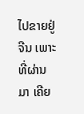ໄປຂາຍຢູ່ຈີນ ເພາະທີ່ຜ່ານມາ ເຄີຍ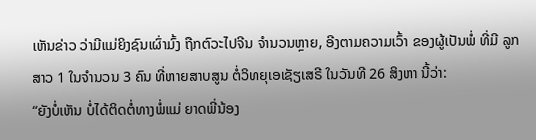ເຫັນຂ່າວ ວ່າມີແມ່ຍິງຊົນເຜົ່າມົ້ງ ຖືກຕົວະໄປຈີນ ຈໍານວນຫຼາຍ, ອີງຕາມຄວາມເວົ້າ ຂອງຜູ້ເປັນພໍ່ ທີ່ມີ ລູກສາວ 1 ໃນຈໍານວນ 3 ຄົນ ທີ່ຫາຍສາບສູນ ຕໍ່ວິທຍຸເອເຊັຽເສຣີ ໃນວັນທີ 26 ສິງຫາ ນີ້ວ່າ:
“ຍັງບໍ່ເຫັນ ບໍ່ໄດ້ຕິດຕໍ່ທາງພໍ່ແມ່ ຍາດພີ່ນ້ອງ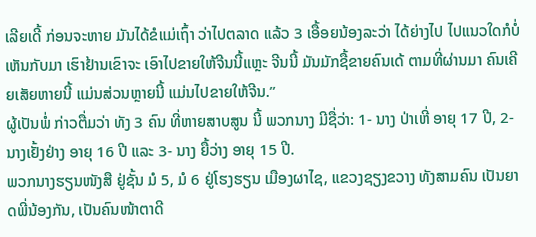ເລີຍເດີ້ ກ່ອນຈະຫາຍ ມັນໄດ້ຂໍແມ່ເຖົ້າ ວ່າໄປຕລາດ ແລ້ວ 3 ເອື້ອຍນ້ອງລະວ່າ ໄດ້ຍ່າງໄປ ໄປແນວໃດກໍບໍ່ເຫັນກັບມາ ເຮົາຢ້ານເຂົາຈະ ເອົາໄປຂາຍໃຫ້ຈີນນີ້ແຫຼະ ຈີນນີ້ ມັນມັກຊື້ຂາຍຄົນເດ້ ຕາມທີ່ຜ່ານມາ ຄົນເຄີຍເສັຍຫາຍນີ້ ແມ່ນສ່ວນຫຼາຍນີ້ ແມ່ນໄປຂາຍໃຫ້ຈີນ.”
ຜູ້ເປັນພໍ່ ກ່າວຕື່ມວ່າ ທັງ 3 ຄົນ ທີ່ຫາຍສາບສູນ ນີ້ ພວກນາງ ມີຊື່ວ່າ: 1- ນາງ ປ່າເຫີ່ ອາຍຸ 17 ປີ, 2- ນາງເຢັ້ງຢ່າງ ອາຍຸ 16 ປີ ແລະ 3- ນາງ ຍື້ວ່າງ ອາຍຸ 15 ປີ.
ພວກນາງຮຽນໜັງສື ຢູ່ຊັ້ນ ມໍ 5, ມໍ 6 ຢູ່ໂຮງຮຽນ ເມືອງຜາໄຊ, ແຂວງຊຽງຂວາງ ທັງສາມຄົນ ເປັນຍາດພີ່ນ້ອງກັນ, ເປັນຄົນໜ້າຕາດີ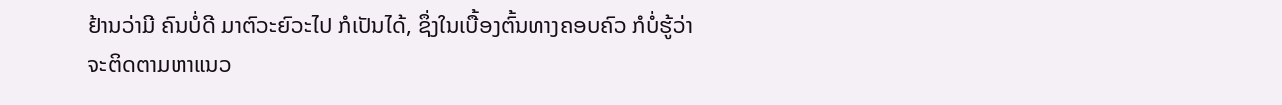ຢ້ານວ່າມີ ຄົນບໍ່ດີ ມາຕົວະຍົວະໄປ ກໍເປັນໄດ້, ຊຶ່ງໃນເບື້ອງຕົ້ນທາງຄອບຄົວ ກໍບໍ່ຮູ້ວ່າຈະຕິດຕາມຫາແນວ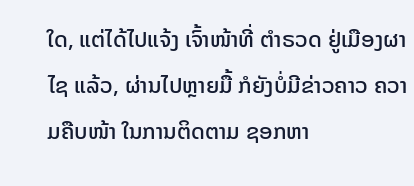ໃດ, ແຕ່ໄດ້ໄປແຈ້ງ ເຈົ້າໜ້າທີ່ ຕໍາຣວດ ຢູ່ເມືອງຜາໄຊ ແລ້ວ, ຜ່ານໄປຫຼາຍມື້ ກໍຍັງບໍ່ມີຂ່າວຄາວ ຄວາມຄືບໜ້າ ໃນການຕິດຕາມ ຊອກຫາ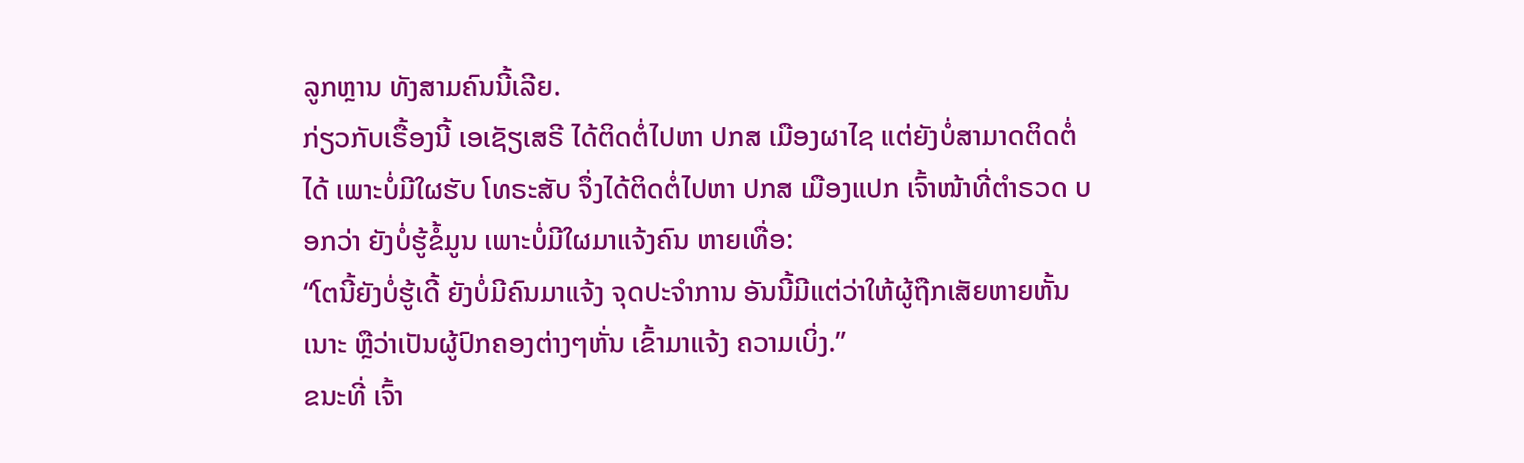ລູກຫຼານ ທັງສາມຄົນນີ້ເລີຍ.
ກ່ຽວກັບເຣື້ອງນີ້ ເອເຊັຽເສຣີ ໄດ້ຕິດຕໍ່ໄປຫາ ປກສ ເມືອງຜາໄຊ ແຕ່ຍັງບໍ່ສາມາດຕິດຕໍ່ໄດ້ ເພາະບໍ່ມີໃຜຮັບ ໂທຣະສັບ ຈຶ່ງໄດ້ຕິດຕໍ່ໄປຫາ ປກສ ເມືອງແປກ ເຈົ້າໜ້າທີ່ຕໍາຣວດ ບອກວ່າ ຍັງບໍ່ຮູ້ຂໍ້ມູນ ເພາະບໍ່ມີໃຜມາແຈ້ງຄົນ ຫາຍເທື່ອ:
“ໂຕນີ້ຍັງບໍ່ຮູ້ເດີ້ ຍັງບໍ່ມີຄົນມາແຈ້ງ ຈຸດປະຈໍາການ ອັນນີ້ມີແຕ່ວ່າໃຫ້ຜູ້ຖືກເສັຍຫາຍຫັ້ນເນາະ ຫຼືວ່າເປັນຜູ້ປົກຄອງຕ່າງໆຫັ່ນ ເຂົ້າມາແຈ້ງ ຄວາມເບິ່ງ.”
ຂນະທີ່ ເຈົ້າ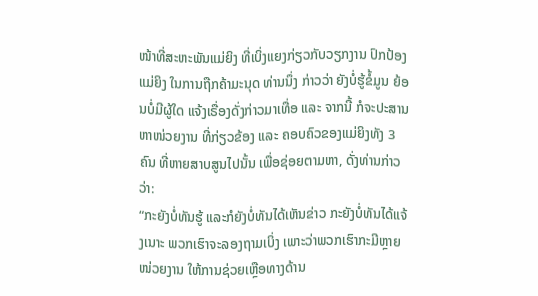ໜ້າທີ່ສະຫະພັນແມ່ຍິງ ທີ່ເບິ່ງແຍງກ່ຽວກັບວຽກງານ ປົກປ້ອງແມ່ຍິງ ໃນການຖືກຄ້າມະນຸດ ທ່ານນຶ່ງ ກ່າວວ່າ ຍັງບໍ່ຮູ້ຂໍ້ມູນ ຍ້ອນບໍ່ມີຜູ້ໃດ ແຈ້ງເຣື່ອງດັ່ງກ່າວມາເທື່ອ ແລະ ຈາກນີ້ ກໍຈະປະສານຫາໜ່ວຍງານ ທີ່ກ່ຽວຂ້ອງ ແລະ ຄອບຄົວຂອງແມ່ຍິງທັງ 3 ຄົນ ທີ່ຫາຍສາບສູນໄປນັ້ນ ເພື່ອຊ່ອຍຕາມຫາ, ດັ່ງທ່ານກ່າວວ່າ:
“ກະຍັງບໍ່ທັນຮູ້ ແລະກໍຍັງບໍ່ທັນໄດ້ເຫັນຂ່າວ ກະຍັງບໍ່ທັນໄດ້ແຈ້ງເນາະ ພວກເຮົາຈະລອງຖາມເບິ່ງ ເພາະວ່າພວກເຮົາກະມີຫຼາຍໜ່ວຍງານ ໃຫ້ການຊ່ວຍເຫຼືອທາງດ້ານ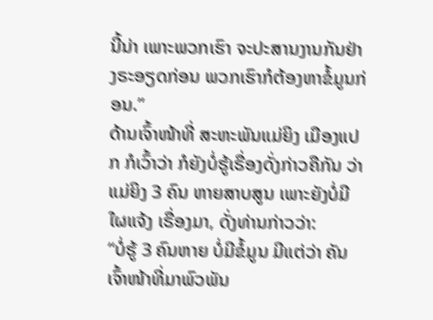ນີ້ນ່າ ເພາະພວກເຮົາ ຈະປະສານງານກັນຢ່າງຣະອຽດກ່ອນ ພວກເຮົາກໍຕ້ອງຫາຂໍ້ມູນກ່ອນ.”
ດ້ານເຈົ້າໜ້າທີ່ ສະຫະພັນແມ່ຍິງ ເມືອງແປກ ກໍເວົ້າວ່າ ກໍຍັງບໍ່ຮູ້ເຣື່ອງດັ່ງກ່າວຄືກັນ ວ່າແມ່ຍິງ 3 ຄົນ ຫາຍສາບສູນ ເພາະຍັງບໍ່ມີໃຜແຈ້ງ ເຣື່ອງມາ, ດັ່ງທ່ານກ່າວວ່າ:
“ບໍ່ຮູ້ 3 ຄົນຫາຍ ບໍ່ມີຂໍ້ມູນ ມີແຕ່ວ່າ ຄັນເຈົ້າໜ້າທີ່ມາພົວພັນ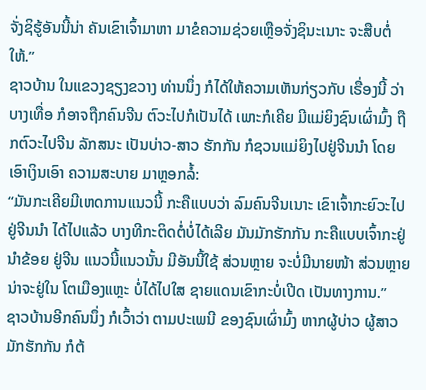ຈັ່ງຊິຮູ້ອັນນີ້ນ່າ ຄັນເຂົາເຈົ້າມາຫາ ມາຂໍຄວາມຊ່ວຍເຫຼືອຈັ່ງຊິນະເນາະ ຈະສືບຕໍ່ໃຫ້.”
ຊາວບ້ານ ໃນແຂວງຊຽງຂວາງ ທ່ານນຶ່ງ ກໍໄດ້ໃຫ້ຄວາມເຫັນກ່ຽວກັບ ເຣື່ອງນີ້ ວ່າ ບາງເທື່ອ ກໍອາຈຖືກຄົນຈີນ ຕົວະໄປກໍເປັນໄດ້ ເພາະກໍເຄີຍ ມີແມ່ຍິງຊົນເຜົ່າມົ້ງ ຖືກຕົວະໄປຈີນ ລັກສນະ ເປັນບ່າວ-ສາວ ຮັກກັນ ກໍຊວນແມ່ຍິງໄປຢູ່ຈີນນໍາ ໂດຍເອົາເງິນເອົາ ຄວາມສະບາຍ ມາຫຼອກລໍ້:
“ມັນກະເຄີຍມີເຫດການແນວນີ້ ກະຄືແບບວ່າ ລົມຄົນຈີນເນາະ ເຂົາເຈົ້າກະຍົວະໄປຢູ່ຈີນນໍາ ໄດ້ໄປແລ້ວ ບາງທີກະຕິດຕໍ່ບໍ່ໄດ້ເລີຍ ມັນມັກຮັກກັນ ກະຄືແບບເຈົ້າກະຢູ່ນໍາຂ້ອຍ ຢູ່ຈີນ ແນວນີ້ແນວນັ້ນ ມີອັນນີ້ໃຊ້ ສ່ວນຫຼາຍ ຈະບໍ່ມີນາຍໜ້າ ສ່ວນຫຼາຍ ນ່າຈະຢູ່ໃນ ໂຕເມືອງແຫຼະ ບໍ່ໄດ້ໄປໃສ ຊາຍແດນເຂົາກະບໍ່ເປີດ ເປັນທາງການ.”
ຊາວບ້ານອີກຄົນນຶ່ງ ກໍເວົ້າວ່າ ຕາມປະເພນີ ຂອງຊົນເຜົ່າມົ້ງ ຫາກຜູ້ບ່າວ ຜູ້ສາວ ມັກຮັກກັນ ກໍຕ້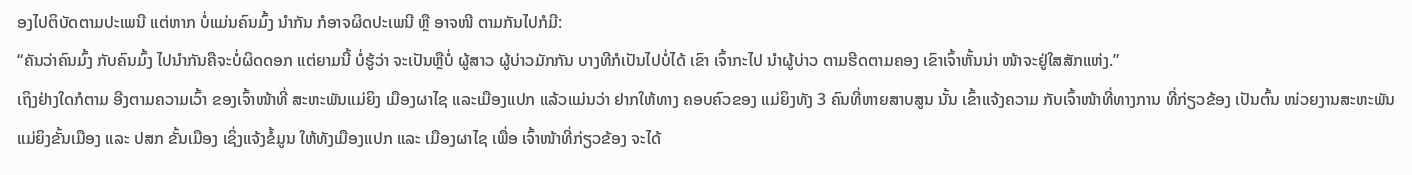ອງໄປຕິບັດຕາມປະເພນີ ແຕ່ຫາກ ບໍ່ແມ່ນຄົນມົ້ງ ນໍາກັນ ກໍອາຈຜິດປະເພນີ ຫຼື ອາຈໜີ ຕາມກັນໄປກໍມີ:
“ຄັນວ່າຄົນມົ້ງ ກັບຄົນມົ້ງ ໄປນໍາກັນຄືຈະບໍ່ຜິດດອກ ແຕ່ຍາມນີ້ ບໍ່ຮູ້ວ່າ ຈະເປັນຫຼືບໍ່ ຜູ້ສາວ ຜູ້ບ່າວມັກກັນ ບາງທີກໍເປັນໄປບໍ່ໄດ້ ເຂົາ ເຈົ້າກະໄປ ນໍາຜູ້ບ່າວ ຕາມຮີດຕາມຄອງ ເຂົາເຈົ້າຫັ້ນນ່າ ໜ້າຈະຢູ່ໃສສັກແຫ່ງ.”
ເຖິງຢ່າງໃດກໍຕາມ ອີງຕາມຄວາມເວົ້າ ຂອງເຈົ້າໜ້າທີ່ ສະຫະພັນແມ່ຍິງ ເມືອງຜາໄຊ ແລະເມືອງແປກ ແລ້ວແມ່ນວ່າ ຢາກໃຫ້ທາງ ຄອບຄົວຂອງ ແມ່ຍິງທັງ 3 ຄົນທີ່ຫາຍສາບສູນ ນັ້ນ ເຂົ້າແຈ້ງຄວາມ ກັບເຈົ້າໜ້າທີ່ທາງການ ທີ່ກ່ຽວຂ້ອງ ເປັນຕົ້ນ ໜ່ວຍງານສະຫະພັນ ແມ່ຍິງຂັ້ນເມືອງ ແລະ ປສກ ຂັ້ນເມືອງ ເຊິ່ງແຈ້ງຂໍ້ມູນ ໃຫ້ທັງເມືອງແປກ ແລະ ເມືອງຜາໄຊ ເພື່ອ ເຈົ້າໜ້າທີ່ກ່ຽວຂ້ອງ ຈະໄດ້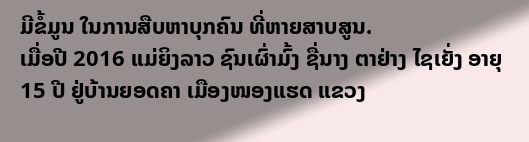ມີຂໍ້ມູນ ໃນການສືບຫາບຸກຄົນ ທີ່ຫາຍສາບສູນ.
ເມື່ອປີ 2016 ແມ່ຍິງລາວ ຊົນເຜົ່າມົ້ງ ຊື່ນາງ ຕາຢ່າງ ໄຊເຍັ່ງ ອາຍຸ 15 ປີ ຢູ່ບ້ານຍອດຄາ ເມືອງໜອງແຮດ ແຂວງ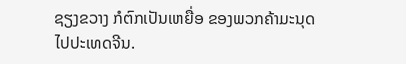ຊຽງຂວາງ ກໍຕົກເປັນເຫຍື່ອ ຂອງພວກຄ້າມະນຸດ ໄປປະເທດຈີນ.